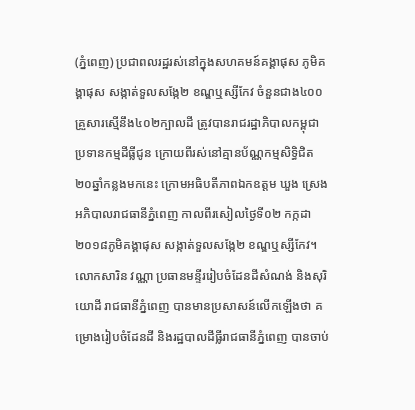(ភ្នំពេញ) ប្រជាពលរដ្ឋរស់នៅក្នុងសហគមន៍គង្គាផុស ភូមិគង្គាផុស សង្កាត់ទួលសង្កែ២ ខណ្ឌឬស្សីកែវ ចំនួនជាង៤០០គ្រួសារស្មើនឹង៤០២ក្បាលដី ត្រូវបានរាជរដ្ឋាភិបាលកម្ពុជា ប្រទានកម្មដីធ្លីជូន ក្រោយពីរស់នៅគ្មានប័ណ្ណកម្មសិទ្ធិជិត២០ឆ្នាំកន្លងមកនេះ ក្រោមអធិបតីភាពឯកឧត្តម ឃួង ស្រេង អភិបាលរាជធានីភ្នំពេញ កាលពីរសៀលថ្ងៃទី០២ កក្កដា ២០១៨ភូមិគង្គាផុស សង្កាត់ទួលសង្កែ២ ខណ្ឌឬស្សីកែវ។
លោកសារិន វណ្ណា ប្រធានមន្ទីររៀបចំដែនដីសំណង់ និងសុរិយោដី រាជធានីភ្នំពេញ បានមានប្រសាសន៍លើកឡើងថា គម្រោងរៀបចំដែនដី និងរដ្ឋបាលដីធ្លីរាជធានីភ្នំពេញ បានចាប់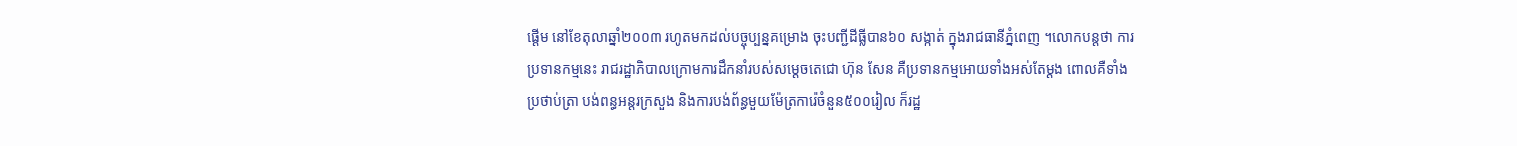ផ្តើម នៅខែតុលាឆ្នាំ២០០៣ រហូតមកដល់បច្ចុប្បន្នគម្រោង ចុះបញ្ជីដីធ្លីបាន៦០ សង្កាត់ ក្នុងរាជធានីភ្នំពេញ ។លោកបន្តថា ការប្រទានកម្មនេះ រាជរដ្ឋាភិបាលក្រោមការដឹកនាំរបស់សម្តេចតេជោ ហ៊ុន សែន គឺប្រទានកម្មអោយទាំងអស់តែម្តង ពោលគឺទាំងប្រថាប់ត្រា បង់ពន្ធអន្តរក្រសួង និងការបង់ព័ន្ធមួយម៉ែត្រការ៉េចំនួន៥០០រៀល ក៏រដ្ឋ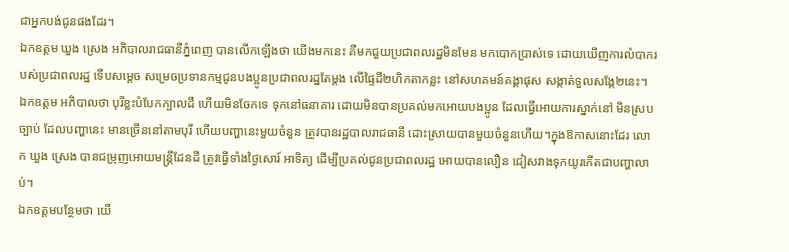ជាអ្នកបង់ជូនផងដែរ។
ឯកឧត្តម ឃួង ស្រេង អភិបាលរាជធានីភ្នំពេញ បានលើកឡើងថា យើងមកនេះ គឺមកជួយប្រជាពលរដ្ឋមិនមែន មកបោកប្រាស់ទេ ដោយឃើញការលំបាករបស់ប្រជាពលរដ្ឋ ទើបសម្តេច សម្រេចប្រទានកម្មជូនបងប្អូនប្រជាពលរដ្ឋតែម្តង លើផ្ទៃដី២ហិកតាកន្លះ នៅសហគមន៍គង្គាផុស សង្កាត់ទួលសង្កែ២នេះ។ ឯកឧត្តម អភិបាលថា បុរីខ្លះបំបែកក្បាលដី ហើយមិនចែកទេ ទុកនៅធនាគារ ដោយមិនបានប្រគល់មកអោយបងប្អូន ដែលធ្វើអោយការស្នាក់នៅ មិនស្របច្បាប់ ដែលបញ្ហានេះ មានច្រើននៅតាមបុរី ហើយបញ្ហានេះមួយចំនួន ត្រូវបានរដ្ឋបាលរាជធានី ដោះស្រាយបានមួយចំនួនហើយ។ក្នុងឱកាសនោះដែរ លោក ឃួង ស្រេង បានជម្រុញអោយមន្ត្រីដែនដី ត្រូវធ្វើទាំងថ្ងៃសោរ៍ អាទិត្យ ដើម្បីប្រគល់ជូនប្រជាពលរដ្ឋ អោយបានលឿន ជៀសវាងទុកយូរកើតជាបញ្ហាលាប់។
ឯកឧត្តមបន្ថែមថា យើ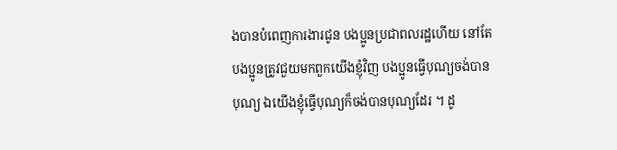ងបានបំពេញការងារជូន បងប្អូនប្រជាពលរដ្ឋហើយ នៅតែបងប្អូនត្រូវជួយមកពួកយើងខ្ញុំវិញ បងប្អូនធ្វើបុណ្យចង់បានបុណ្យ ឯយើងខ្ញុំធ្វើបុណ្យក៏ចង់បានបុណ្យដែរ ។ ដូ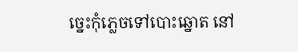ច្នេះកុំភ្លេចទៅបោះឆ្នោត នៅ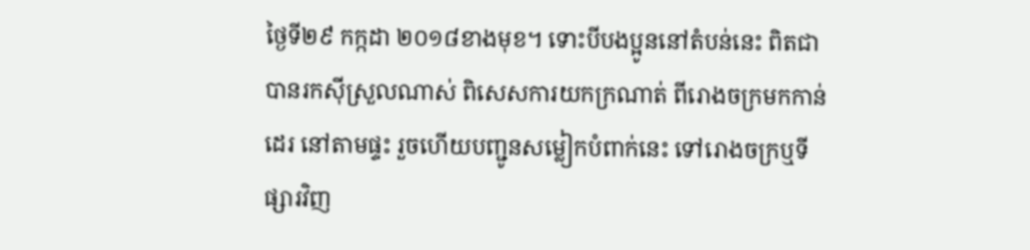ថ្ងៃទី២៩ កក្កដា ២០១៨ខាងមុខ។ ទោះបីបងប្អូននៅតំបន់នេះ ពិតជាបានរកស៊ីស្រួលណាស់ ពិសេសការយកក្រណាត់ ពីរោងចក្រមកកាន់ដេរ នៅតាមផ្ទះ រួចហើយបញ្ជូនសម្លៀកបំពាក់នេះ ទៅរោងចក្រឬទីផ្សារវិញ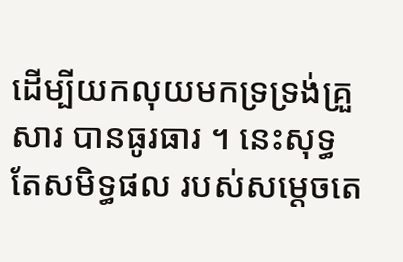ដើម្បីយកលុយមកទ្រទ្រង់គ្រួសារ បានធូរធារ ។ នេះសុទ្ធតែសមិទ្ធផល របស់សម្តេចតេ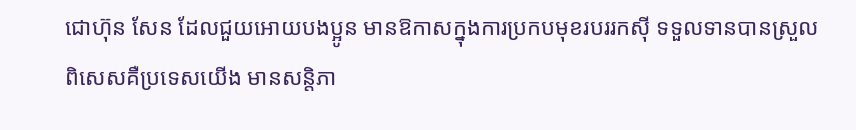ជោហ៊ុន សែន ដែលជួយអោយបងប្អូន មានឱកាសក្នុងការប្រកបមុខរបររកស៊ី ទទួលទានបានស្រួល ពិសេសគឺប្រទេសយើង មានសន្តិភា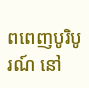ពពេញបូរិបូរណ៍ នៅ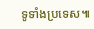ទូទាំងប្រទេស៕